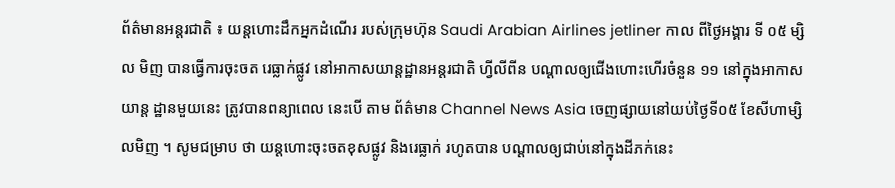ព័ត៌មានអន្តរជាតិ ៖ យន្តហោះដឹកអ្នកដំណើរ របស់ក្រុមហ៊ុន Saudi Arabian Airlines jetliner កាល ពីថ្ងៃអង្គារ ទី ០៥ ម្សិល មិញ បានធ្វើការចុះចត រេធ្លាក់ផ្លូវ នៅអាកាសយាន្តដ្ឋានអន្តរជាតិ ហ្វីលីពីន បណ្តាលឲ្យជើងហោះហើរចំនួន ១១ នៅក្នុងអាកាសយាន្ត ដ្ឋានមួយនេះ ត្រូវបានពន្យាពេល នេះបើ តាម ព័ត៌មាន Channel News Asia ចេញផ្សាយនៅយប់ថ្ងៃទី០៥ ខែសីហាម្សិលមិញ ។ សូមជម្រាប ថា យន្តហោះចុះចតខុសផ្លូវ និងរេធ្លាក់ រហូតបាន បណ្តាលឲ្យជាប់នៅក្នុងដីភក់នេះ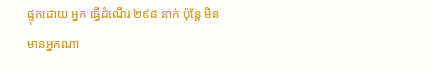ផ្ទុកដោយ អ្នក ធ្វើដំណើរ ២៩៨ នាក់ ប៉ុន្តែ មិនមានអ្នកណា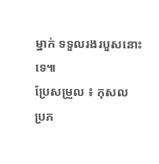ម្នាក់ ទទួលរងរបួសនោះទេ៕
ប្រែសម្រួល ៖ កុសល
ប្រភ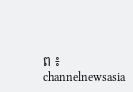ព ៖ channelnewsasia